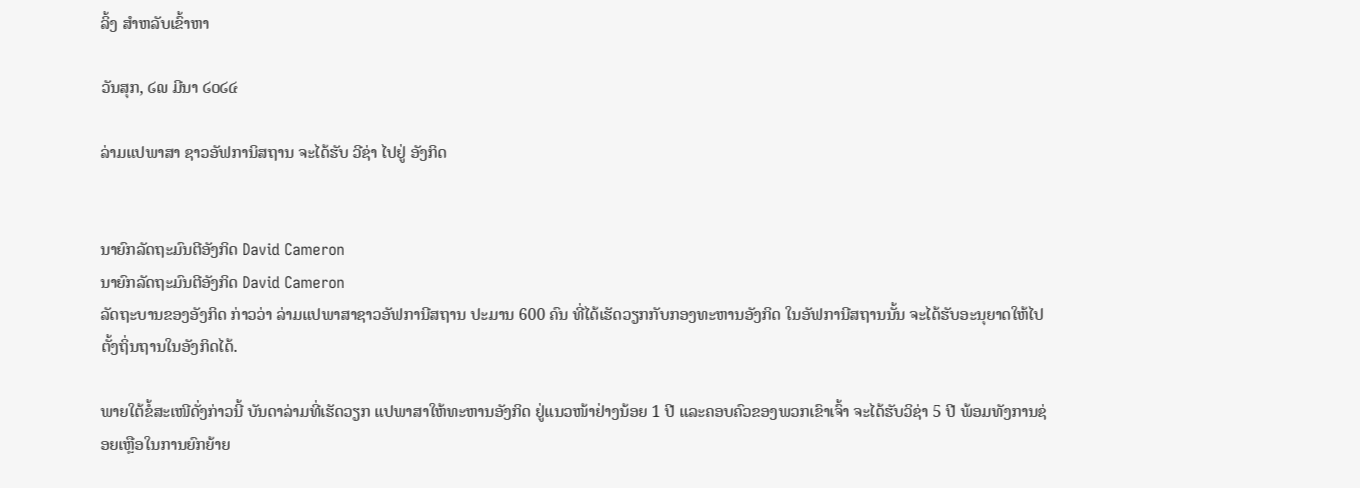ລິ້ງ ສຳຫລັບເຂົ້າຫາ

ວັນສຸກ, ໒໙ ມີນາ ໒໐໒໔

ລ່າມແປພາສາ ຊາວອັຟການິສຖານ ຈະໄດ້ຮັບ ວີຊ່າ ໄປຢູ່ ອັງກິດ


ນາຍົກລັດຖະມົນຕີອັງກິດ David Cameron
ນາຍົກລັດຖະມົນຕີອັງກິດ David Cameron
ລັດຖະບານຂອງອັງກິດ ກ່າວວ່າ ລ່າມແປພາສາຊາວອັຟການີສຖານ ປະມານ 600 ຄົນ ທີ່ໄດ້ເຮັດວຽກກັບກອງທະຫານອັງກິດ ໃນອັຟການີສຖານນັ້ນ ຈະໄດ້ຮັບອະນຸຍາດໃຫ້ໄປຕັ້ງຖິ່ນຖານໃນອັງກິດໄດ້.

ພາຍໃຕ້ຂໍ້ສະເໜີດັ່ງກ່າວນີ້ ບັນດາລ່າມທີ່ເຮັດວຽກ ແປພາສາໃຫ້ທະຫານອັງກິດ ຢູ່ແນວໜ້າຢ່າງນ້ອຍ 1 ປີ ແລະຄອບຄົວຂອງພວກເຂົາເຈົ້າ ຈະໄດ້ຮັບວິຊ່າ 5 ປີ ພ້ອມທັງການຊ່ອຍເຫຼືອໃນການຍົກຍ້າຍ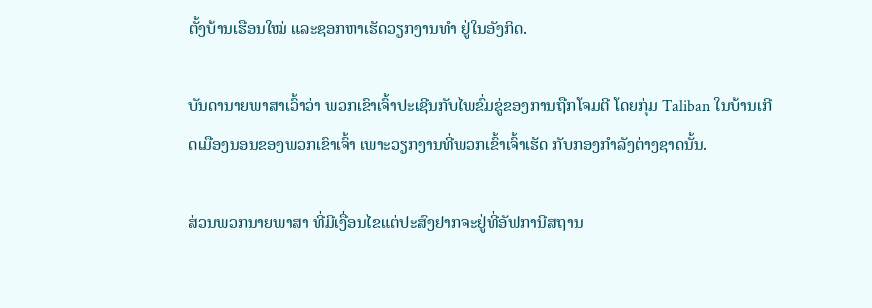ຕັ້ງບ້ານເຮືອນໃໝ່ ແລະຊອກຫາເຮັດວຽກງານທໍາ ຢູ່ໃນອັງກິດ.

ບັນດານາຍພາສາເວົ້າວ່າ ພວກເຂົາເຈົ້າປະເຊີນກັບໄພຂົ່ມຂູ່ຂອງການຖືກໂຈມຕີ ໂດຍກຸ່ມ Taliban ໃນບ້ານເກີດເມືອງນອນຂອງພວກເຂົາເຈົ້າ ເພາະວຽກງານທີ່ພວກເຂົ້າເຈົ້າເຮັດ ກັບກອງກໍາລັງຕ່າງຊາດນັ້ນ.

ສ່ວນພວກນາຍພາສາ ທີ່ມີເງື່ອນໄຂແຕ່ປະສົງຢາກຈະຢູ່ທີ່ອັຟການີສຖານ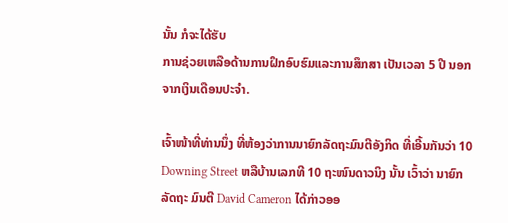ນັ້ນ ກໍຈະໄດ້ຮັບ
ການຊ່ວຍເຫລືອດ້ານການຝຶກອົບຮົມແລະການສຶກສາ ເປັນເວລາ 5 ປີ ນອກຈາກເງິນເດືອນປະຈໍາ.

ເຈົ້າໜ້າທີ່ທ່ານນຶ່ງ ທີ່ຫ້ອງວ່າການນາຍົກລັດຖະມົນຕີອັງກິດ ທີ່ເອີ້ນກັນວ່າ 10 Downing Street ຫລືບ້ານເລກທີ 10 ຖະໜົນດາວນິງ ນັ້ນ ເວົ້າວ່າ ນາຍົກລັດຖະ ມົນຕີ David Cameron ໄດ້ກ່າວອອ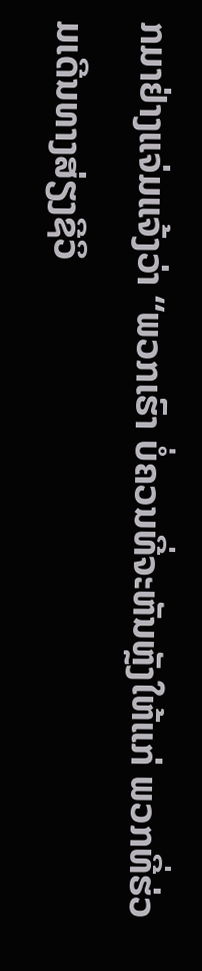ກມາຢ່າງແຈ່ມແຈ້ງວ່າ “ພວກເຮົາ ບໍ່ຄວນທີ່ຈະຫັນຫຼັງໃຫ້ແກ່ ພວກທີ່ຮ່ວມເດີນທາງສ່ຽງຊີວິ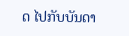ດ ໄປກັບບັນດາ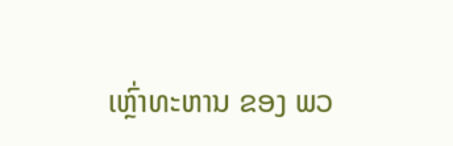ເຫຼົ່າທະຫານ ຂອງ ພວ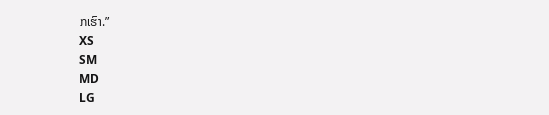ກເຮົາ.”
XS
SM
MD
LG